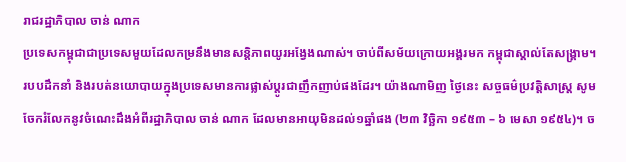រាជរដ្ឋាភិបាល ចាន់ ណាក
ប្រទេសកម្ពុជាជាប្រទេសមួយដែលកម្រនឹងមានសន្តិភាពយូរអង្វែងណាស់។ ចាប់ពីសម័យក្រោយអង្គរមក កម្ពុជាស្គាល់តែសង្រ្គាម។ របបដឹកនាំ និងរបត់នយោបាយក្នុងប្រទេសមានការផ្លាស់ប្តូរជាញឹកញាប់ផងដែរ។ យ៉ាងណាមិញ ថ្ងៃនេះ សច្ចធម៌ប្រវត្តិសាស្ត្រ សូមចែករំលែកនូវចំណេះដឹងអំពីរដ្ឋាភិបាល ចាន់ ណាក ដែលមានអាយុមិនដល់១ឆ្នាំផង (២៣ វិច្ឆិកា ១៩៥៣ – ៦ មេសា ១៩៥៤)។ ច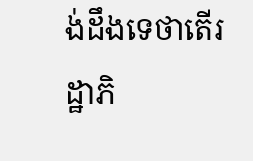ង់ដឹងទេថាតើរដ្ឋាភិ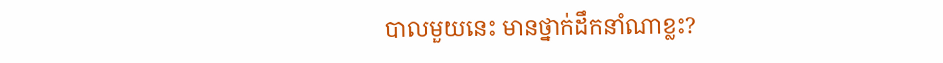បាលមួយនេះ មានថ្នាក់ដឹកនាំណាខ្លះ?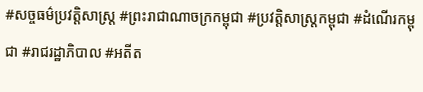#សច្ចធម៌ប្រវត្ដិសាស្រ្ដ #ព្រះរាជាណាចក្រកម្ពុជា #ប្រវត្ដិសាស្រ្ដកម្ពុជា #ដំណើរកម្ពុជា #រាជរដ្ឋាភិបាល #អតីត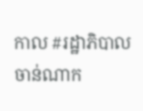កាល #រដ្ឋាភិបាលចាន់ណាក